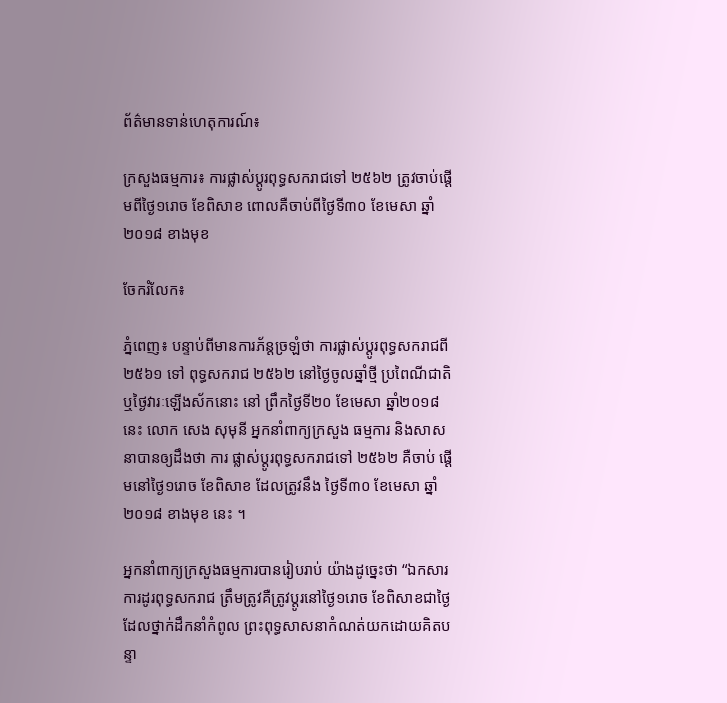ព័ត៌មានទាន់ហេតុការណ៍៖

ក្រសួងធម្មការ៖ ការផ្លាស់ប្ដូរពុទ្ធសករាជទៅ ២៥៦២ ត្រូវចាប់ផ្ដើមពីថ្ងៃ១រោច ខែពិសាខ ពោលគឺចាប់ពីថ្ងៃទី៣០ ខែមេសា ឆ្នាំ២០១៨ ខាងមុខ

ចែករំលែក៖

ភ្នំពេញ៖ បន្ទាប់ពីមានការភ័ន្ដច្រឡំថា ការផ្លាស់ប្ដូរពុទ្ធសករាជពី ២៥៦១ ទៅ ពុទ្ធសករាជ ២៥៦២ នៅថ្ងៃចូលឆ្នាំថ្មី ប្រពៃណីជាតិ ឬថ្ងៃវារៈឡើងស័កនោះ នៅ ព្រឹកថ្ងៃទី២០ ខែមេសា ឆ្នាំ២០១៨នេះ លោក សេង សុមុនី អ្នកនាំពាក្យក្រសួង ធម្មការ និងសាសនាបានឲ្យដឹងថា ការ ផ្លាស់ប្ដូរពុទ្ធសករាជទៅ ២៥៦២ គឺចាប់ ផ្ដើមនៅថ្ងៃ១រោច ខែពិសាខ ដែលត្រូវនឹង ថ្ងៃទី៣០ ខែមេសា ឆ្នាំ២០១៨ ខាងមុខ នេះ ។

អ្នកនាំពាក្យក្រសួងធម្មការបានរៀបរាប់ យ៉ាងដូច្នេះថា “ឯកសារការដូរពុទ្ធសករាជ ត្រឹមត្រូវគឺត្រូវប្ដូរនៅថ្ងៃ១រោច ខែពិសាខជាថ្ងៃដែលថ្នាក់ដឹកនាំកំពូល ព្រះពុទ្ធសាសនាកំណត់យកដោយគិតបន្ទា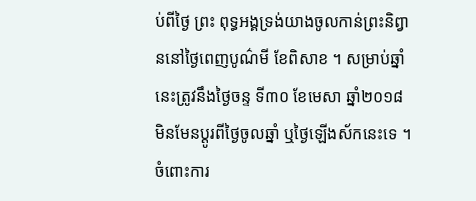ប់ពីថ្ងៃ ព្រះ ពុទ្ធអង្គទ្រង់យាងចូលកាន់ព្រះនិព្វាននៅថ្ងៃពេញបូណ៌មី ខែពិសាខ ។ សម្រាប់ឆ្នាំនេះត្រូវនឹងថ្ងៃចន្ទ ទី៣០ ខែមេសា ឆ្នាំ២០១៨ មិនមែនប្ដូរពីថ្ងៃចូលឆ្នាំ ឬថ្ងៃឡើងស័កនេះទេ ។ ចំពោះការ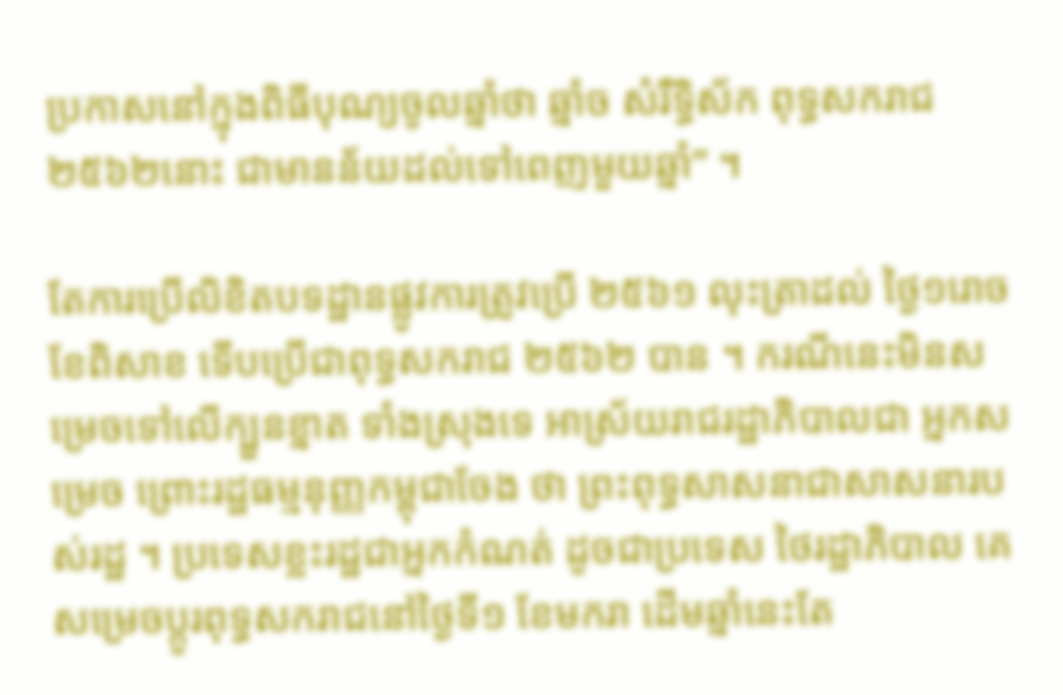ប្រកាសនៅក្នុងពិធីបុណ្យចូលឆ្នាំថា ឆ្នាំច សំរឹទ្ធិស័ក ពុទ្ធសករាជ២៥៦២នោះ ជាមានន័យដល់ទៅពេញមួយឆ្នាំ” ។

តែការប្រើលិខិតបទដ្ឋានផ្លូវការត្រូវប្រើ ២៥៦១ លុះត្រាដល់ ថ្ងៃ១រោច ខែពិសាខ ទើបប្រើជាពុទ្ធសករាជ ២៥៦២ បាន ។ ករណីនេះមិនសម្រេចទៅលើក្បួនខ្នាត ទាំងស្រុងទេ អាស្រ័យរាជរដ្ឋាភិបាលជា អ្នកសម្រេច ព្រោះរដ្ឋធម្មនុញ្ញកម្ពុជាចែង ថា ព្រះពុទ្ធសាសនាជាសាសនារបស់រដ្ឋ ។ ប្រទេសខ្លះរដ្ឋជាអ្នកកំណត់ ដូចជាប្រទេស ថៃរដ្ឋាភិបាល គេសម្រេចប្ដូរពុទ្ធសករាជនៅថ្ងៃទី១ ខែមករា ដើមឆ្នាំនេះតែ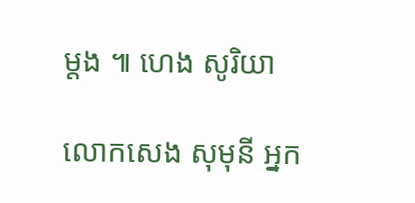ម្ដង ៕ ហេង សូរិយា

លោកសេង សុមុនី អ្នក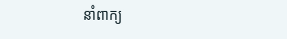នាំពាក្យ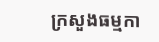ក្រសួងធម្មកា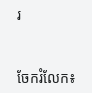រ


ចែករំលែក៖